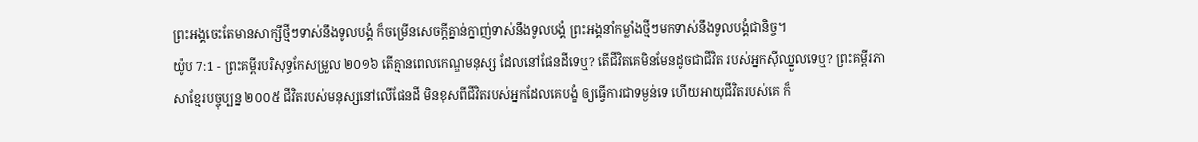ព្រះអង្គចេះតែមានសាក្សីថ្មីៗទាស់នឹងទូលបង្គំ ក៏ចម្រើនសេចក្ដីគ្នាន់ក្នាញ់ទាស់នឹងទូលបង្គំ ព្រះអង្គនាំកម្លាំងថ្មីៗមកទាស់នឹងទូលបង្គំជានិច្ច។
យ៉ូប 7:1 - ព្រះគម្ពីរបរិសុទ្ធកែសម្រួល ២០១៦ តើគ្មានពេលកេណ្ឌមនុស្ស ដែលនៅផែនដីទេឬ? តើជីវិតគេមិនមែនដូចជាជីវិត របស់អ្នកស៊ីឈ្នួលទេឬ? ព្រះគម្ពីរភាសាខ្មែរបច្ចុប្បន្ន ២០០៥ ជីវិតរបស់មនុស្សនៅលើផែនដី មិនខុសពីជីវិតរបស់អ្នកដែលគេបង្ខំ ឲ្យធ្វើការជាទម្ងន់ទេ ហើយអាយុជីវិតរបស់គេ ក៏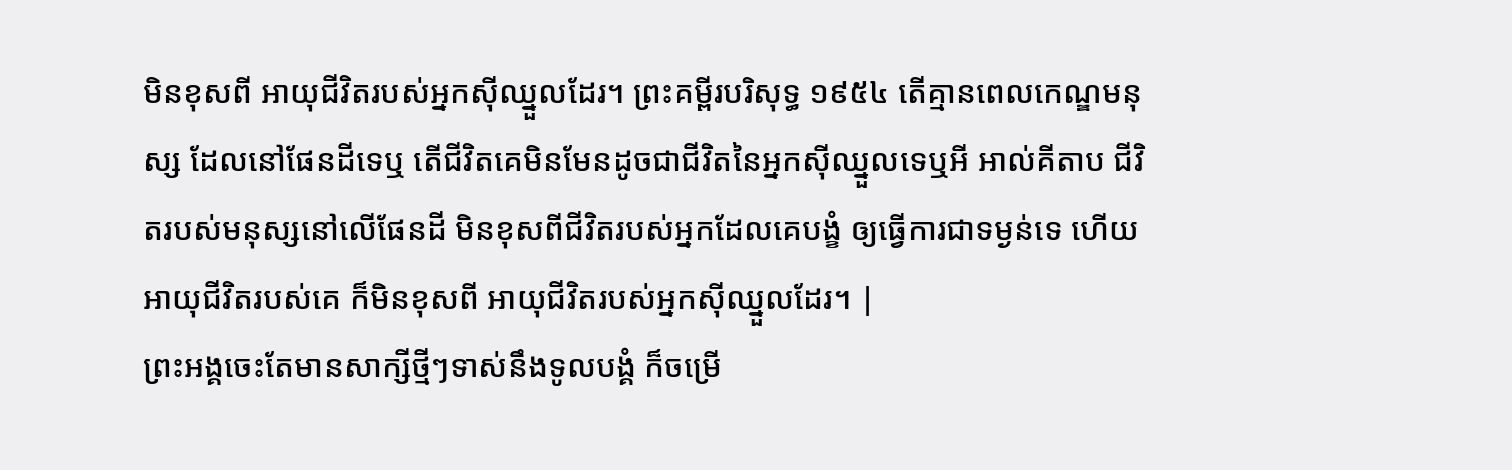មិនខុសពី អាយុជីវិតរបស់អ្នកស៊ីឈ្នួលដែរ។ ព្រះគម្ពីរបរិសុទ្ធ ១៩៥៤ តើគ្មានពេលកេណ្ឌមនុស្ស ដែលនៅផែនដីទេឬ តើជីវិតគេមិនមែនដូចជាជីវិតនៃអ្នកស៊ីឈ្នួលទេឬអី អាល់គីតាប ជីវិតរបស់មនុស្សនៅលើផែនដី មិនខុសពីជីវិតរបស់អ្នកដែលគេបង្ខំ ឲ្យធ្វើការជាទម្ងន់ទេ ហើយអាយុជីវិតរបស់គេ ក៏មិនខុសពី អាយុជីវិតរបស់អ្នកស៊ីឈ្នួលដែរ។ |
ព្រះអង្គចេះតែមានសាក្សីថ្មីៗទាស់នឹងទូលបង្គំ ក៏ចម្រើ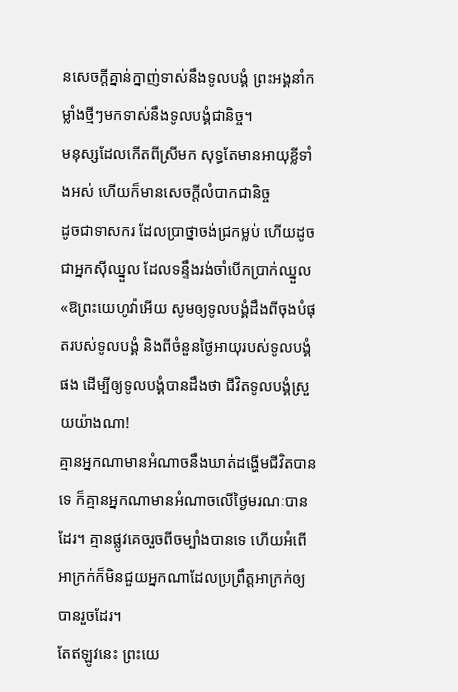នសេចក្ដីគ្នាន់ក្នាញ់ទាស់នឹងទូលបង្គំ ព្រះអង្គនាំកម្លាំងថ្មីៗមកទាស់នឹងទូលបង្គំជានិច្ច។
មនុស្សដែលកើតពីស្រីមក សុទ្ធតែមានអាយុខ្លីទាំងអស់ ហើយក៏មានសេចក្ដីលំបាកជានិច្ច
ដូចជាទាសករ ដែលប្រាថ្នាចង់ជ្រកម្លប់ ហើយដូចជាអ្នកស៊ីឈ្នួល ដែលទន្ទឹងរង់ចាំបើកប្រាក់ឈ្នួល
«ឱព្រះយេហូវ៉ាអើយ សូមឲ្យទូលបង្គំដឹងពីចុងបំផុតរបស់ទូលបង្គំ និងពីចំនួនថ្ងៃអាយុរបស់ទូលបង្គំផង ដើម្បីឲ្យទូលបង្គំបានដឹងថា ជីវិតទូលបង្គំស្រួយយ៉ាងណា!
គ្មានអ្នកណាមានអំណាចនឹងឃាត់ដង្ហើមជីវិតបានទេ ក៏គ្មានអ្នកណាមានអំណាចលើថ្ងៃមរណៈបានដែរ។ គ្មានផ្លូវគេចរួចពីចម្បាំងបានទេ ហើយអំពើអាក្រក់ក៏មិនជួយអ្នកណាដែលប្រព្រឹត្តអាក្រក់ឲ្យបានរួចដែរ។
តែឥឡូវនេះ ព្រះយេ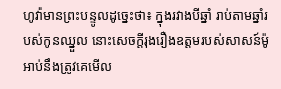ហូវ៉ាមានព្រះបន្ទូលដូច្នេះថា៖ ក្នុងរវាងបីឆ្នាំ រាប់តាមឆ្នាំរបស់កូនឈ្នួល នោះសេចក្ដីរុងរឿងឧត្តមរបស់សាសន៍ម៉ូអាប់នឹងត្រូវគេមើល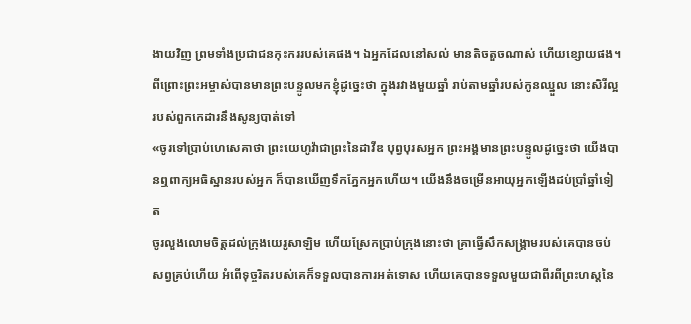ងាយវិញ ព្រមទាំងប្រជាជនកុះកររបស់គេផង។ ឯអ្នកដែលនៅសល់ មានតិចតួចណាស់ ហើយខ្សោយផង។
ពីព្រោះព្រះអម្ចាស់បានមានព្រះបន្ទូលមកខ្ញុំដូច្នេះថា ក្នុងរវាងមួយឆ្នាំ រាប់តាមឆ្នាំរបស់កូនឈ្នួល នោះសិរីល្អរបស់ពួកកេដារនឹងសូន្យបាត់ទៅ
«ចូរទៅប្រាប់ហេសេគាថា ព្រះយេហូវ៉ាជាព្រះនៃដាវីឌ បុព្វបុរសអ្នក ព្រះអង្គមានព្រះបន្ទូលដូច្នេះថា យើងបានឮពាក្យអធិស្ឋានរបស់អ្នក ក៏បានឃើញទឹកភ្នែកអ្នកហើយ។ យើងនឹងចម្រើនអាយុអ្នកឡើងដប់ប្រាំឆ្នាំទៀត
ចូរលួងលោមចិត្តដល់ក្រុងយេរូសាឡិម ហើយស្រែកប្រាប់ក្រុងនោះថា គ្រាធ្វើសឹកសង្គ្រាមរបស់គេបានចប់សព្វគ្រប់ហើយ អំពើទុច្ចរិតរបស់គេក៏ទទួលបានការអត់ទោស ហើយគេបានទទួលមួយជាពីរពីព្រះហស្តនៃ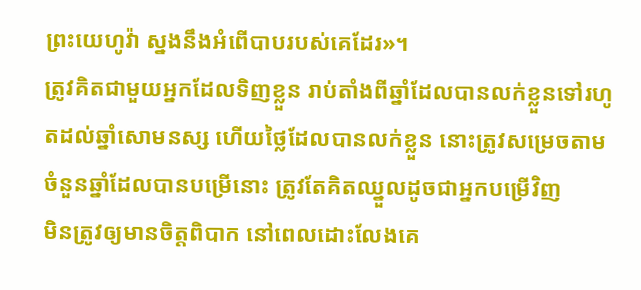ព្រះយេហូវ៉ា ស្នងនឹងអំពើបាបរបស់គេដែរ»។
ត្រូវគិតជាមួយអ្នកដែលទិញខ្លួន រាប់តាំងពីឆ្នាំដែលបានលក់ខ្លួនទៅរហូតដល់ឆ្នាំសោមនស្ស ហើយថ្លៃដែលបានលក់ខ្លួន នោះត្រូវសម្រេចតាមចំនួនឆ្នាំដែលបានបម្រើនោះ ត្រូវតែគិតឈ្នួលដូចជាអ្នកបម្រើវិញ
មិនត្រូវឲ្យមានចិត្តពិបាក នៅពេលដោះលែងគេ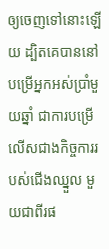ឲ្យចេញទៅនោះឡើយ ដ្បិតគេបាននៅបម្រើអ្នកអស់ប្រាំមួយឆ្នាំ ជាការបម្រើលើសជាងកិច្ចការរបស់ជើងឈ្នួល មួយជាពីរផ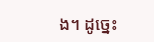ង។ ដូច្នេះ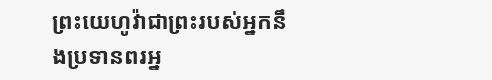ព្រះយេហូវ៉ាជាព្រះរបស់អ្នកនឹងប្រទានពរអ្ន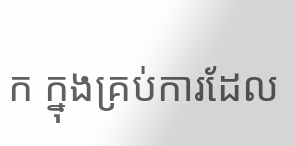ក ក្នុងគ្រប់ការដែល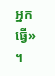អ្នកធ្វើ» ។